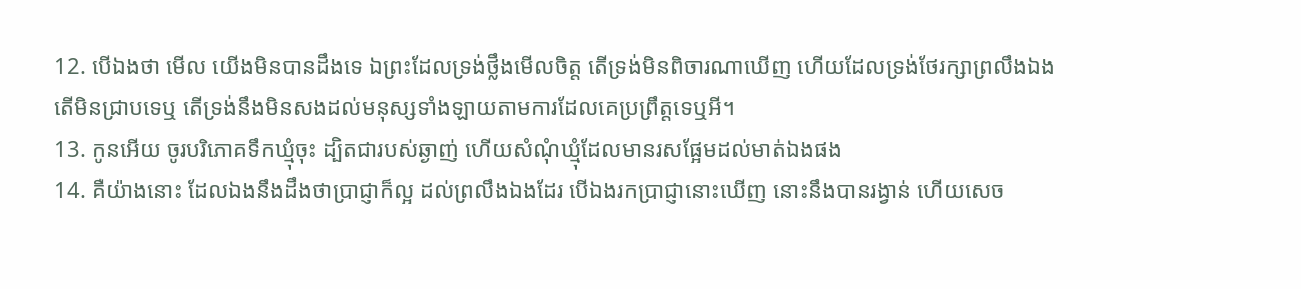12. បើឯងថា មើល យើងមិនបានដឹងទេ ឯព្រះដែលទ្រង់ថ្លឹងមើលចិត្ត តើទ្រង់មិនពិចារណាឃើញ ហើយដែលទ្រង់ថែរក្សាព្រលឹងឯង តើមិនជ្រាបទេឬ តើទ្រង់នឹងមិនសងដល់មនុស្សទាំងឡាយតាមការដែលគេប្រព្រឹត្តទេឬអី។
13. កូនអើយ ចូរបរិភោគទឹកឃ្មុំចុះ ដ្បិតជារបស់ឆ្ងាញ់ ហើយសំណុំឃ្មុំដែលមានរសផ្អែមដល់មាត់ឯងផង
14. គឺយ៉ាងនោះ ដែលឯងនឹងដឹងថាប្រាជ្ញាក៏ល្អ ដល់ព្រលឹងឯងដែរ បើឯងរកប្រាជ្ញានោះឃើញ នោះនឹងបានរង្វាន់ ហើយសេច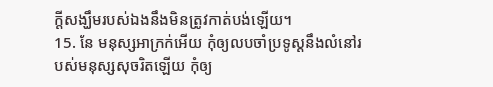ក្តីសង្ឃឹមរបស់ឯងនឹងមិនត្រូវកាត់បង់ឡើយ។
15. នែ មនុស្សអាក្រក់អើយ កុំឲ្យលបចាំប្រទូស្តនឹងលំនៅរបស់មនុស្សសុចរិតឡើយ កុំឲ្យ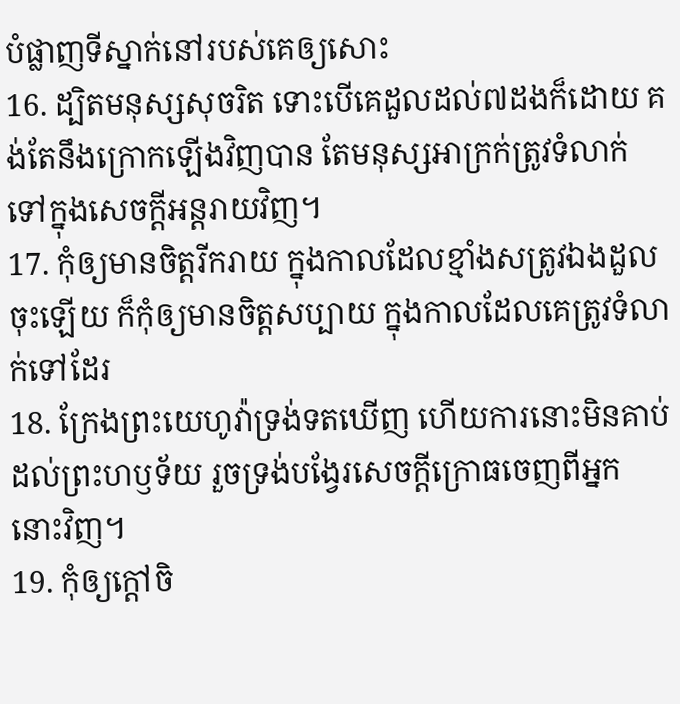បំផ្លាញទីស្នាក់នៅរបស់គេឲ្យសោះ
16. ដ្បិតមនុស្សសុចរិត ទោះបើគេដួលដល់៧ដងក៏ដោយ គង់តែនឹងក្រោកឡើងវិញបាន តែមនុស្សអាក្រក់ត្រូវទំលាក់ ទៅក្នុងសេចក្តីអន្តរាយវិញ។
17. កុំឲ្យមានចិត្តរីករាយ ក្នុងកាលដែលខ្មាំងសត្រូវឯងដួលចុះឡើយ ក៏កុំឲ្យមានចិត្តសប្បាយ ក្នុងកាលដែលគេត្រូវទំលាក់ទៅដែរ
18. ក្រែងព្រះយេហូវ៉ាទ្រង់ទតឃើញ ហើយការនោះមិនគាប់ដល់ព្រះហឫទ័យ រួចទ្រង់បង្វែរសេចក្តីក្រោធចេញពីអ្នកនោះវិញ។
19. កុំឲ្យក្តៅចិ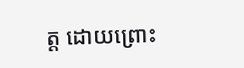ត្ត ដោយព្រោះ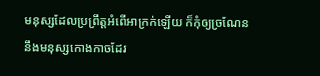មនុស្សដែលប្រព្រឹត្តអំពើអាក្រក់ឡើយ ក៏កុំឲ្យច្រណែននឹងមនុស្សកោងកាចដែរ